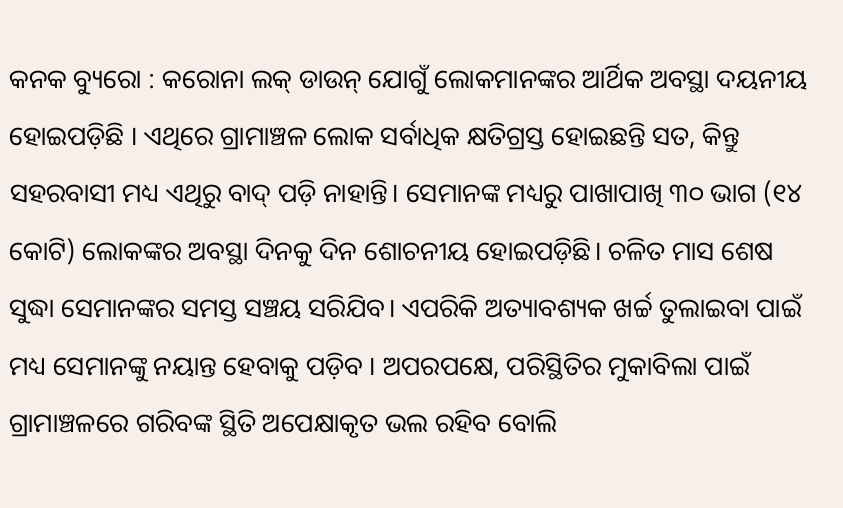କନକ ବ୍ୟୁରୋ : କରୋନା ଲକ୍ ଡାଉନ୍ ଯୋଗୁଁ ଲୋକମାନଙ୍କର ଆର୍ଥିକ ଅବସ୍ଥା ଦୟନୀୟ ହୋଇପଡ଼ିଛି । ଏଥିରେ ଗ୍ରାମାଞ୍ଚଳ ଲୋକ ସର୍ବାଧିକ କ୍ଷତିଗ୍ରସ୍ତ ହୋଇଛନ୍ତି ସତ, କିନ୍ତୁ ସହରବାସୀ ମଧ୍ୟ ଏଥିରୁ ବାଦ୍ ପଡ଼ି ନାହାନ୍ତି। ସେମାନଙ୍କ ମଧ୍ୟରୁ ପାଖାପାଖି ୩୦ ଭାଗ (୧୪ କୋଟି) ଲୋକଙ୍କର ଅବସ୍ଥା ଦିନକୁ ଦିନ ଶୋଚନୀୟ ହୋଇପଡ଼ିଛି। ଚଳିତ ମାସ ଶେଷ ସୁଦ୍ଧା ସେମାନଙ୍କର ସମସ୍ତ ସଞ୍ଚୟ ସରିଯିବ। ଏପରିକି ଅତ୍ୟାବଶ୍ୟକ ଖର୍ଚ୍ଚ ତୁଲାଇବା ପାଇଁ ମଧ୍ୟ ସେମାନଙ୍କୁ ନୟାନ୍ତ ହେବାକୁ ପଡ଼ିବ । ଅପରପକ୍ଷେ, ପରିସ୍ଥିତିର ମୁକାବିଲା ପାଇଁ ଗ୍ରାମାଞ୍ଚଳରେ ଗରିବଙ୍କ ସ୍ଥିତି ଅପେକ୍ଷାକୃତ ଭଲ ରହିବ ବୋଲି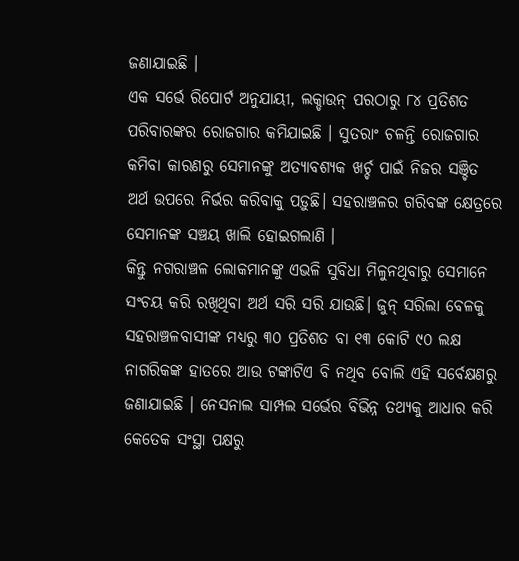ଜଣାଯାଇଛି ।
ଏକ ସର୍ଭେ ରିପୋର୍ଟ ଅନୁଯାୟୀ, ଲକ୍ଡାଉନ୍ ପରଠାରୁ ୮୪ ପ୍ରତିଶତ ପରିବାରଙ୍କର ରୋଜଗାର କମିଯାଇଛି । ସୁତରାଂ ଚଳନ୍ତି ରୋଜଗାର କମିବା କାରଣରୁ ସେମାନଙ୍କୁ ଅତ୍ୟାବଶ୍ୟକ ଖର୍ଚ୍ଚ ପାଇଁ ନିଜର ସଞ୍ଚିତ ଅର୍ଥ ଉପରେ ନିର୍ଭର କରିବାକୁ ପଡ଼ୁଛି। ସହରାଞ୍ଚଳର ଗରିବଙ୍କ କ୍ଷେତ୍ରରେ ସେମାନଙ୍କ ସଞ୍ଚୟ ଖାଲି ହୋଇଗଲାଣି ।
କିନ୍ତୁ ନଗରାଞ୍ଚଳ ଲୋକମାନଙ୍କୁ ଏଭଳି ସୁବିଧା ମିଳୁନଥିବାରୁ ସେମାନେ ସଂଚୟ କରି ରଖିଥିବା ଅର୍ଥ ସରି ସରି ଯାଉଛି। ଜୁନ୍ ସରିଲା ବେଳକୁ ସହରାଞ୍ଚଳବାସୀଙ୍କ ମଧ୍ୟରୁ ୩୦ ପ୍ରତିଶତ ବା ୧୩ କୋଟି ୯୦ ଲକ୍ଷ ନାଗରିକଙ୍କ ହାତରେ ଆଉ ଟଙ୍କାଟିଏ ବି ନଥିବ ବୋଲି ଏହି ସର୍ବେକ୍ଷଣରୁ ଜଣାଯାଇଛି । ନେସନାଲ ସାମ୍ପଲ ସର୍ଭେର ବିଭିନ୍ନ ତଥ୍ୟକୁ ଆଧାର କରି କେତେକ ସଂସ୍ଥା ପକ୍ଷରୁ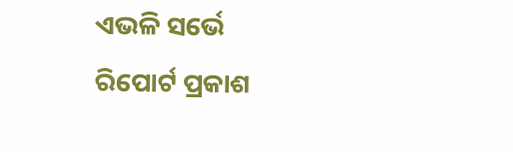ଏଭଳି ସର୍ଭେ ରିପୋର୍ଟ ପ୍ରକାଶ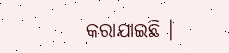କରାଯାଇଛି ।